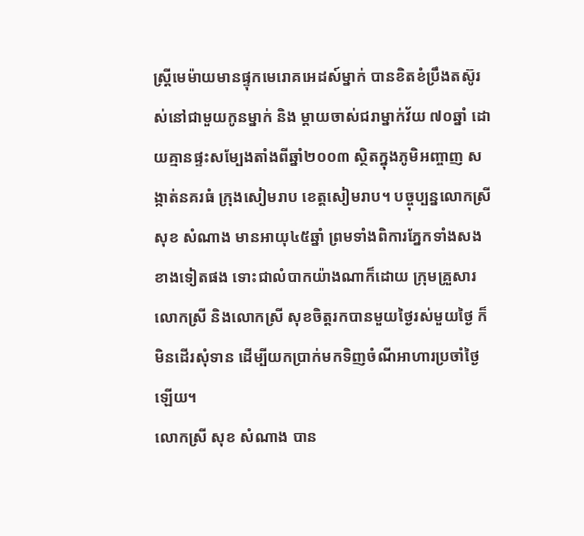ស្ត្រីមេម៉ាយមានផ្ទុកមេរោគអេដស៍ម្នាក់ បានខិតខំប្រឹងតស៊ូរស់នៅជាមួយកូនម្នាក់ និង ម្ដាយចាស់ជរាម្នាក់វ័យ ៧០ឆ្នាំ ដោយគ្មានផ្ទះសម្បែងតាំងពីឆ្នាំ២០០៣ ស្ថិតក្នុងភូមិអញ្ចាញ សង្កាត់នគរធំ ក្រុងសៀមរាប ខេត្តសៀមរាប។ បច្ចុប្បន្នលោកស្រី សុខ សំណាង មានអាយុ៤៥ឆ្នាំ ព្រមទាំងពិការភ្នែកទាំងសងខាងទៀតផង ទោះជាលំបាកយ៉ាងណាក៏ដោយ ក្រុមគ្រួសារលោកស្រី និងលោកស្រី សុខចិត្តរកបានមួយថ្ងៃរស់មួយថ្ងៃ ក៏មិនដើរសុំទាន ដើម្បីយកប្រាក់មកទិញចំណីអាហារប្រចាំថ្ងៃឡើយ។
លោកស្រី សុខ សំណាង បាន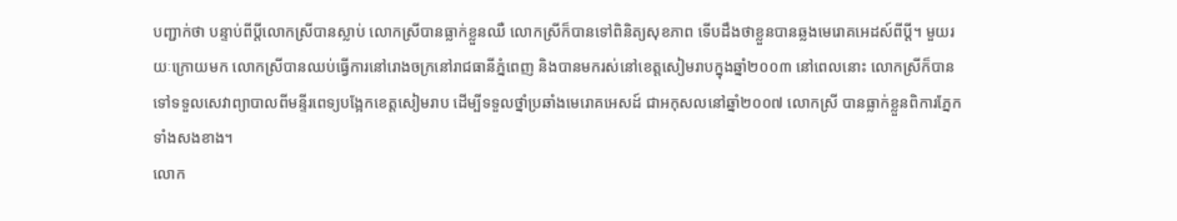បញ្ជាក់ថា បន្ទាប់ពីប្ដីលោកស្រីបានស្លាប់ លោកស្រីបានធ្លាក់ខ្លួនឈឺ លោកស្រីក៏បានទៅពិនិត្យសុខភាព ទើបដឹងថាខ្លួនបានឆ្លងមេរោគអេដស៍ពីប្ដី។ មួយរយៈក្រោយមក លោកស្រីបានឈប់ធ្វើការនៅរោងចក្រនៅរាជធានីភ្នំពេញ និងបានមករស់នៅខេត្តសៀមរាបក្នុងឆ្នាំ២០០៣ នៅពេលនោះ លោកស្រីក៏បានទៅទទួលសេវាព្យាបាលពីមន្ទីរពេទ្យបង្អែកខេត្តសៀមរាប ដើម្បីទទួលថ្នាំប្រឆាំងមេរោគអេសដ៍ ជាអកុសលនៅឆ្នាំ២០០៧ លោកស្រី បានធ្លាក់ខ្លួនពិការភ្នែកទាំងសងខាង។
លោក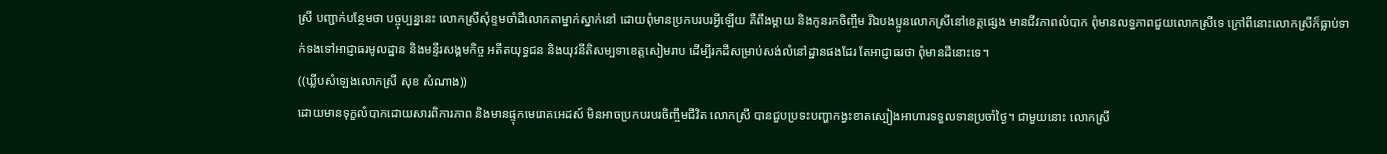ស្រី បញ្ជាក់បន្ថែមថា បច្ចុប្បន្ននេះ លោកស្រីសុំខ្ទមចាំដីលោកតាម្នាក់ស្នាក់នៅ ដោយពុំមានប្រកបរបរអ្វីឡើយ គឺពឹងម្ដាយ និងកូនរកចិញ្ចឹម រីឯបងប្អូនលោកស្រីនៅខេត្តផ្សេង មានជីវភាពលំបាក ពុំមានលទ្ធភាពជួយលោកស្រីទេ ក្រៅពីនោះលោកស្រីក៏ធ្លាប់ទាក់ទងទៅអាជ្ញាធរមូលដ្ឋាន និងមន្ទីរសង្គមកិច្ច អតីតយុទ្ធជន និងយុវនីតិសម្បទាខេត្តសៀមរាប ដើម្បីរកដីសម្រាប់សង់លំនៅដ្ឋានផងដែរ តែអាជ្ញាធរថា ពុំមានដីនោះទេ។
((ឃ្លីបសំឡេងលោកស្រី សុខ សំណាង))
ដោយមានទុក្ខលំបាកដោយសារពិការភាព និងមានផ្ទុកមេរោគអេដស៍ មិនអាចប្រកបរបរចិញ្ចឹមជីវិត លោកស្រី បានជួបប្រទះបញ្ហាកង្វះខាតស្បៀងអាហារទទួលទានប្រចាំថ្ងៃ។ ជាមួយនោះ លោកស្រី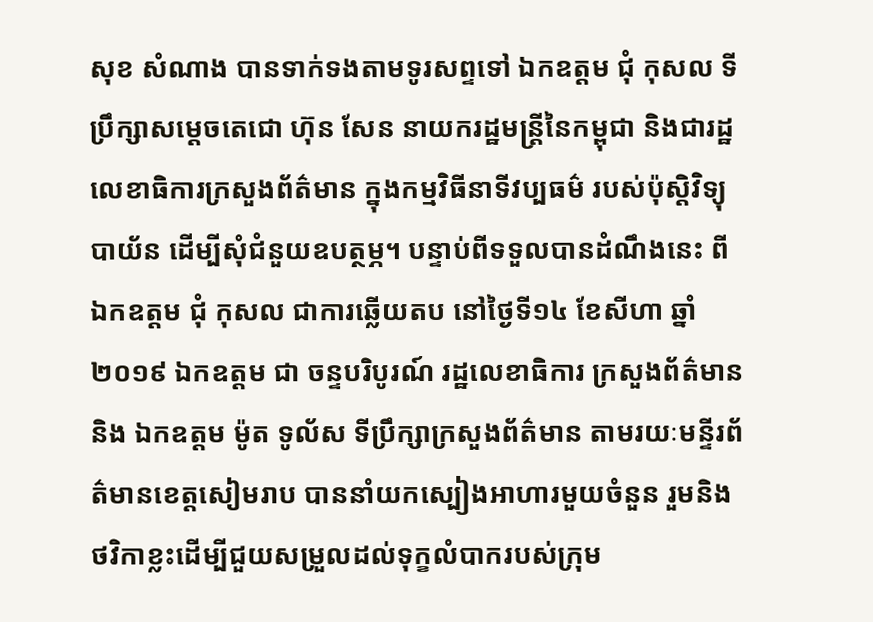សុខ សំណាង បានទាក់ទងតាមទូរសព្ទទៅ ឯកឧត្តម ជុំ កុសល ទីប្រឹក្សាសម្តេចតេជោ ហ៊ុន សែន នាយករដ្ឋមន្ត្រីនៃកម្ពុជា និងជារដ្ឋលេខាធិការក្រសួងព័ត៌មាន ក្នុងកម្មវិធីនាទីវប្បធម៌ របស់ប៉ុស្តិវិទ្យុបាយ័ន ដើម្បីសុំជំនួយឧបត្ថម្ភ។ បន្ទាប់ពីទទួលបានដំណឹងនេះ ពីឯកឧត្តម ជុំ កុសល ជាការឆ្លើយតប នៅថ្ងៃទី១៤ ខែសីហា ឆ្នាំ២០១៩ ឯកឧត្តម ជា ចន្ទបរិបូរណ៍ រដ្ឋលេខាធិការ ក្រសួងព័ត៌មាន និង ឯកឧត្តម ម៉ូត ទូល័ស ទីប្រឹក្សាក្រសួងព័ត៌មាន តាមរយៈមន្ទីរព័ត៌មានខេត្តសៀមរាប បាននាំយកស្បៀងអាហារមួយចំនួន រួមនិងថវិកាខ្លះដើម្បីជួយសម្រួលដល់ទុក្ខលំបាករបស់ក្រុម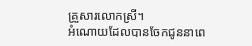គ្រួសារលោកស្រី។
អំណោយដែលបានចែកជូននាពេ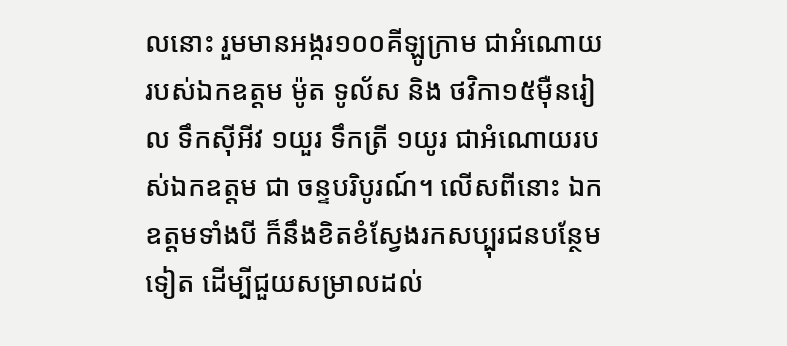លនោះ រួមមានអង្ករ១០០គីឡូក្រាម ជាអំណោយរបស់ឯកឧត្តម ម៉ូត ទូល័ស និង ថវិកា១៥ម៉ឺនរៀល ទឹកស៊ីអីវ ១យួរ ទឹកត្រី ១យូរ ជាអំណោយរបស់ឯកឧត្តម ជា ចន្ទបរិបូរណ៍។ លើសពីនោះ ឯកឧត្តមទាំងបី ក៏នឹងខិតខំស្វែងរកសប្បុរជនបន្ថែមទៀត ដើម្បីជួយសម្រាលដល់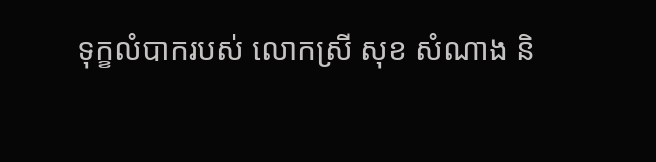ទុក្ខលំបាករបស់ លោកស្រី សុខ សំណាង និ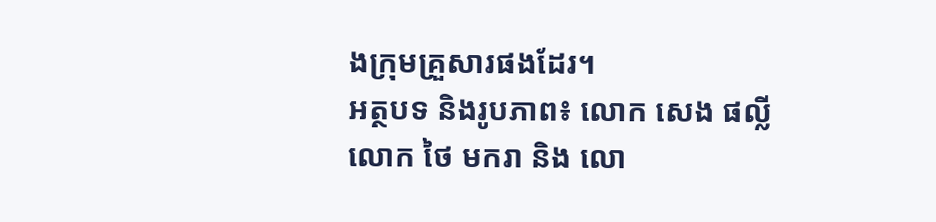ងក្រុមគ្រួសារផងដែរ។
អត្ថបទ និងរូបភាព៖ លោក សេង ផល្លី លោក ថៃ មករា និង លោ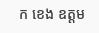ក ខេង ឧត្តម